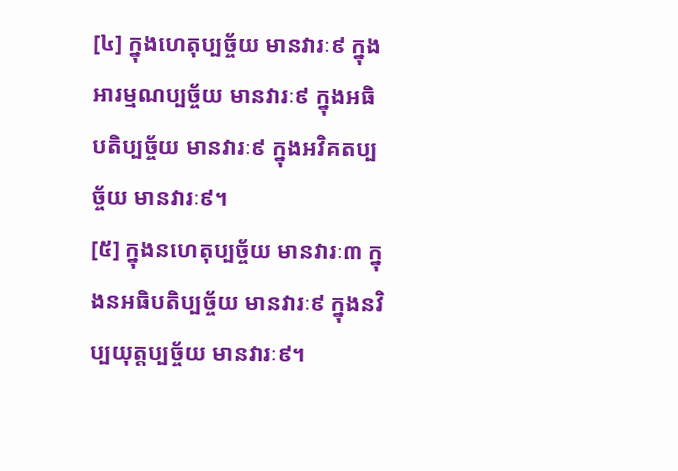[៤] ក្នុងហេតុប្បច្ច័យ មានវារៈ៩ ក្នុងអារម្មណប្បច្ច័យ មានវារៈ៩ ក្នុងអធិបតិប្បច្ច័យ មានវារៈ៩ ក្នុងអវិគតប្បច្ច័យ មានវារៈ៩។
[៥] ក្នុងនហេតុប្បច្ច័យ មានវារៈ៣ ក្នុងនអធិបតិប្បច្ច័យ មានវារៈ៩ ក្នុងនវិប្បយុត្តប្បច្ច័យ មានវារៈ៩។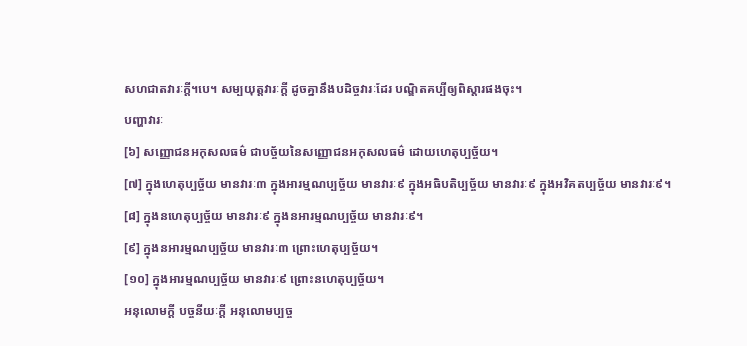សហជាតវារៈក្តី។បេ។ សម្បយុត្តវារៈក្តី ដូចគ្នានឹងបដិច្ចវារៈដែរ បណ្ឌិតគប្បីឲ្យពិស្តារផងចុះ។
បញ្ហាវារៈ
[៦] សញ្ញោជនអកុសលធម៌ ជាបច្ច័យនៃសញ្ញោជនអកុសលធម៌ ដោយហេតុប្បច្ច័យ។
[៧] ក្នុងហេតុប្បច្ច័យ មានវារៈ៣ ក្នុងអារម្មណប្បច្ច័យ មានវារៈ៩ ក្នុងអធិបតិប្បច្ច័យ មានវារៈ៩ ក្នុងអវិគតប្បច្ច័យ មានវារៈ៩។
[៨] ក្នុងនហេតុប្បច្ច័យ មានវារៈ៩ ក្នុងនអារម្មណប្បច្ច័យ មានវារៈ៩។
[៩] ក្នុងនអារម្មណប្បច្ច័យ មានវារៈ៣ ព្រោះហេតុប្បច្ច័យ។
[១០] ក្នុងអារម្មណប្បច្ច័យ មានវារៈ៩ ព្រោះនហេតុប្បច្ច័យ។
អនុលោមក្តី បច្ចនីយៈក្តី អនុលោមប្បច្ច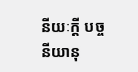នីយៈក្តី បច្ចនីយានុ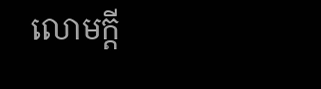លោមក្តី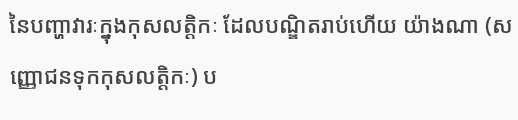នៃបញ្ហាវារៈក្នុងកុសលត្តិកៈ ដែលបណ្ឌិតរាប់ហើយ យ៉ាងណា (សញ្ញោជនទុកកុសលត្តិកៈ) ប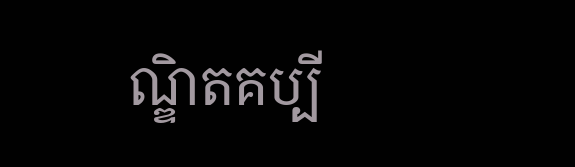ណ្ឌិតគប្បី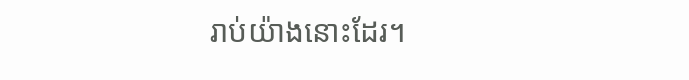រាប់យ៉ាងនោះដែរ។